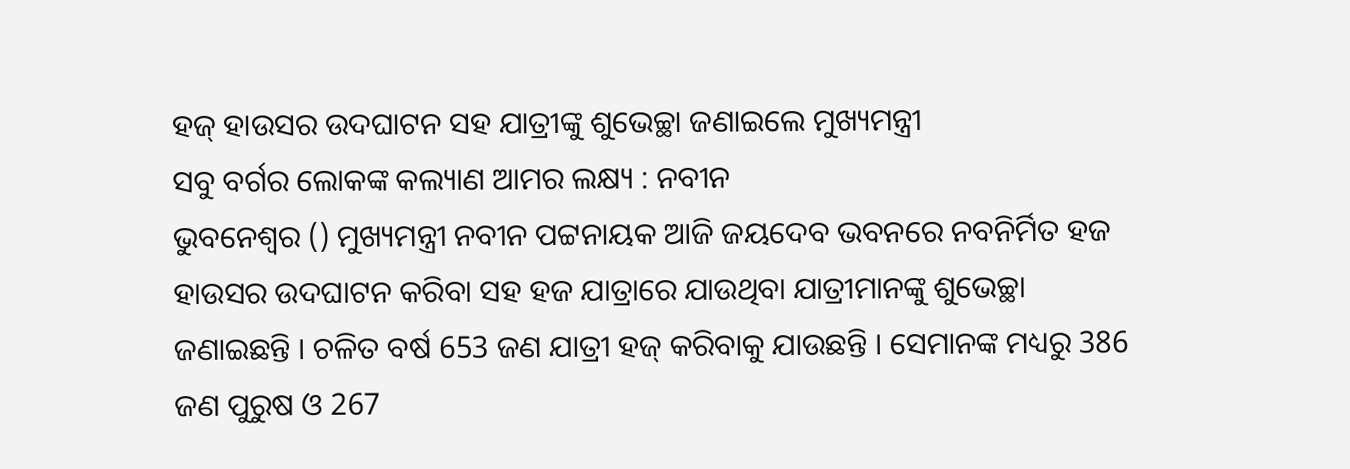ହଜ୍ ହାଉସର ଉଦଘାଟନ ସହ ଯାତ୍ରୀଙ୍କୁ ଶୁଭେଚ୍ଛା ଜଣାଇଲେ ମୁଖ୍ୟମନ୍ତ୍ରୀ
ସବୁ ବର୍ଗର ଲୋକଙ୍କ କଲ୍ୟାଣ ଆମର ଲକ୍ଷ୍ୟ : ନବୀନ
ଭୁବନେଶ୍ବର () ମୁଖ୍ୟମନ୍ତ୍ରୀ ନବୀନ ପଟ୍ଟନାୟକ ଆଜି ଜୟଦେବ ଭବନରେ ନବନିର୍ମିତ ହଜ ହାଉସର ଉଦଘାଟନ କରିବା ସହ ହଜ ଯାତ୍ରାରେ ଯାଉଥିବା ଯାତ୍ରୀମାନଙ୍କୁ ଶୁଭେଚ୍ଛା ଜଣାଇଛନ୍ତି । ଚଳିତ ବର୍ଷ 653 ଜଣ ଯାତ୍ରୀ ହଜ୍ କରିବାକୁ ଯାଉଛନ୍ତି । ସେମାନଙ୍କ ମଧ୍ୟରୁ 386 ଜଣ ପୁରୁଷ ଓ 267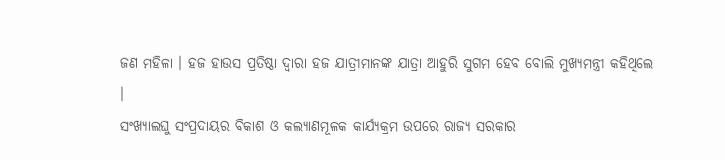ଜଣ ମହିଳା । ହଜ ହାଉସ ପ୍ରତିଷ୍ଠା ଦ୍ବାରା ହଜ ଯାତ୍ରୀମାନଙ୍କ ଯାତ୍ରା ଆହୁରି ସୁଗମ ହେବ ବୋଲି ମୁଖ୍ୟମନ୍ତ୍ରୀ କହିଥିଲେ ।
ସଂଖ୍ୟାଲଘୁ ସଂପ୍ରଦାୟର ବିକାଶ ଓ କଲ୍ୟାଣମୂଳକ କାର୍ଯ୍ୟକ୍ରମ ଉପରେ ରାଜ୍ୟ ସରକାର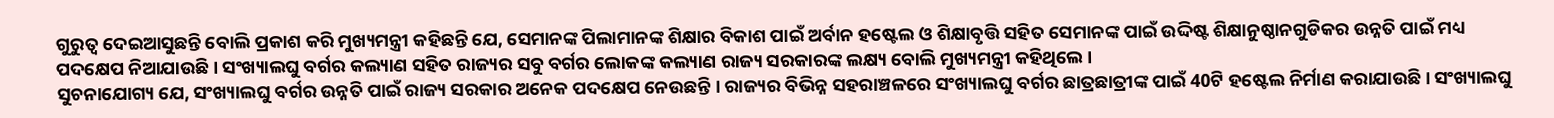ଗୁରୁତ୍ବ ଦେଇଆସୁଛନ୍ତି ବୋଲି ପ୍ରକାଶ କରି ମୁଖ୍ୟମନ୍ତ୍ରୀ କହିଛନ୍ତି ଯେ, ସେମାନଙ୍କ ପିଲାମାନଙ୍କ ଶିକ୍ଷାର ବିକାଶ ପାଇଁ ଅର୍ବାନ ହଷ୍ଟେଲ ଓ ଶିକ୍ଷାବୃତ୍ତି ସହିତ ସେମାନଙ୍କ ପାଇଁ ଉଦ୍ଦିଷ୍ଟ ଶିକ୍ଷାନୁଷ୍ଠାନଗୁଡିକର ଉନ୍ନତି ପାଇଁ ମଧ୍ୟ ପଦକ୍ଷେପ ନିଆଯାଉଛି । ସଂଖ୍ୟାଲଘୁ ବର୍ଗର କଲ୍ୟାଣ ସହିତ ରାଜ୍ୟର ସବୁ ବର୍ଗର ଲୋକଙ୍କ କଲ୍ୟାଣ ରାଜ୍ୟ ସରକାରଙ୍କ ଲକ୍ଷ୍ୟ ବୋଲି ମୁଖ୍ୟମନ୍ତ୍ରୀ କହିଥିଲେ ।
ସୁଚନାଯୋଗ୍ୟ ଯେ, ସଂଖ୍ୟାଲଘୁ ବର୍ଗର ଉନ୍ନତି ପାଇଁ ରାଜ୍ୟ ସରକାର ଅନେକ ପଦକ୍ଷେପ ନେଉଛନ୍ତି । ରାଜ୍ୟର ବିଭିନ୍ନ ସହରାଞ୍ଚଳରେ ସଂଖ୍ୟାଲଘୁ ବର୍ଗର ଛାତ୍ରଛାତ୍ରୀଙ୍କ ପାଇଁ 40ଟି ହଷ୍ଟେଲ ନିର୍ମାଣ କରାଯାଉଛି । ସଂଖ୍ୟାଲଘୁ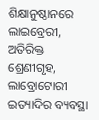ଶିକ୍ଷାନୁଷ୍ଠାନରେ ଲାଇବ୍ରେରୀ, ଅତିରିକ୍ତ ଶ୍ରେଣୀଗୃହ, ଲାବ୍ରୋଟୋରୀ ଇତ୍ୟାଦିର ବ୍ୟବସ୍ଥା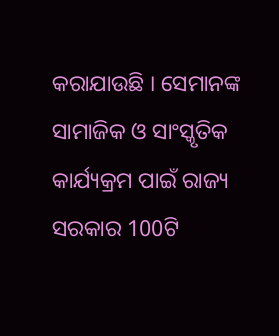କରାଯାଉଛି । ସେମାନଙ୍କ ସାମାଜିକ ଓ ସାଂସ୍କୃତିକ କାର୍ଯ୍ୟକ୍ରମ ପାଇଁ ରାଜ୍ୟ ସରକାର 100ଟି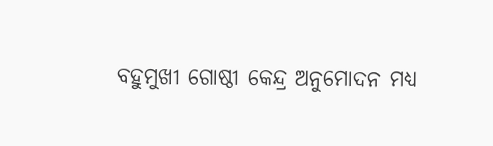ବହୁମୁଖୀ ଗୋଷ୍ଠୀ କେନ୍ଦ୍ର ଅନୁମୋଦନ ମଧ୍ୟ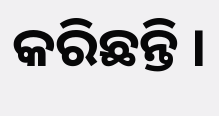କରିଛନ୍ତି ।